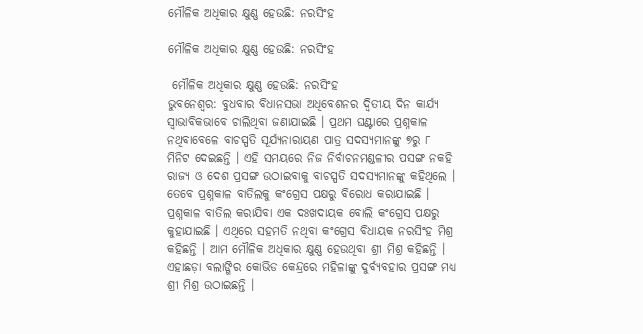ମୌଳିକ ଅଧିକାର କ୍ଷୁଣ୍ଣ ହେଉଛି: ନରସିଂହ

ମୌଳିକ ଅଧିକାର କ୍ଷୁଣ୍ଣ ହେଉଛି: ନରସିଂହ

 ମୌଳିକ ଅଧିକାର କ୍ଷୁଣ୍ଣ ହେଉଛି: ନରସିଂହ
ଭୁବନେଶ୍ୱର: ବୁଧବାର ବିଧାନସଭା ଅଧିବେଶନର ଦ୍ୱିତୀୟ ଦିନ କାର୍ଯ୍ୟ ସ୍ୱାଭାବିକଭାବେ ଚାଲିଥିବା ଜଣାଯାଇଛି । ପ୍ରଥମ ଘଣ୍ଟାରେ ପ୍ରଶ୍ନକାଳ ନଥିବାବେଳେ ବାଚସ୍ପତି ସୂର୍ଯ୍ୟନାରାୟଣ ପାତ୍ର ସଦସ୍ୟମାନଙ୍କୁ ୭ରୁ ୮ ମିନିଟ ଦେଇଛନ୍ତି । ଏହି ସମୟରେ ନିଜ ନିର୍ବାଚନମଣ୍ଡଳୀର ପସଙ୍ଗ ନକହି ରାଜ୍ୟ ଓ ଦେଶ ପ୍ରସଙ୍ଗ ଉଠାଇବାକୁ ବାଚସ୍ପତି ସଦସ୍ୟମାନଙ୍କୁ କହିଥିଲେ । ତେବେ ପ୍ରଶ୍ନକାଳ ବାତିଲକୁ କଂଗ୍ରେସ ପକ୍ଷରୁ ବିରୋଧ କରାଯାଇଛି । ପ୍ରଶ୍ନକାଳ ବାତିଲ କରାଯିବା ଏକ ଦଃଖଦାୟକ ବୋଲି କଂଗ୍ରେସ ପକ୍ଷରୁ କୁହାଯାଇଛି । ଏଥିରେ ସହମତି ନଥିବା କଂଗ୍ରେସ ବିଧାୟକ ନରସିଂହ ମିଶ୍ର କହିଛନ୍ତି । ଆମ ମୌଳିକ ଅଧିକାର କ୍ଷୁଣ୍ଣ ହେଉଥିବା ଶ୍ରୀ ମିଶ୍ର କହିଛନ୍ତି । ଏହାଛଡ଼ା ବଲାଙ୍ଗିର କୋଭିଡ କେନ୍ଦ୍ରରେ ମହିଳାଙ୍କୁ ଦୁର୍ବ୍ୟବହାର ପ୍ରସଙ୍ଗ ମଧ୍ୟ ଶ୍ରୀ ମିଶ୍ର ଉଠାଇଛନ୍ତି ।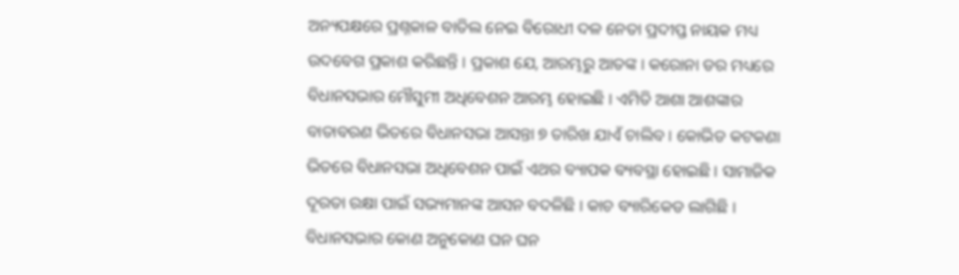ଅନ୍ୟପକ୍ଷରେ ପ୍ରଶ୍ନକାଳ ବାତିଲ ନେଇ ବିରୋଧୀ ଦଳ ନେତା ପ୍ରଦୀପ୍ତ ନାୟକ ମଧ୍ୟ ଉଦବେଗ ପ୍ରକାଶ କରିଛନ୍ତି । ପ୍ରକାଶ ଯେ, ଆରମ୍ଭରୁ ଆତଙ୍କ । କରୋନା ଡର ମଧ୍ୟରେ ବିଧାନସଭାର ମୌସୁମୀ ଅଧିବେଶନ ଆରମ୍ଭ ହୋଇଛି । ଏମିତି ଆଶା ଆଶଙ୍କାର ବାତାବରଣ ଭିତରେ ବିଧାନସଭା ଆସନ୍ତା ୭ ତାରିଖ ଯାଏଁ ଚାଲିବ । କୋଭିଡ କଟକଣା ଭିତରେ ବିଧାନସଭା ଅଧିବେଶନ ପାଇଁ ଏଥର ବ୍ୟାପକ ବ୍ୟବସ୍ଥା ହୋଇଛି । ସାମାଜିକ ଦୂରତା ରକ୍ଷା ପାଇଁ ସଭ୍ୟମାନଙ୍କ ଆସନ ବଦଳିଛି । କାଚ ବ୍ୟାରିକେଡ ଲାଗିଛି । ବିଧାନସଭାର କୋଣ ଅନୁକୋଣ ଘନ ଘନ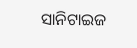ସାନିଟାଇଜ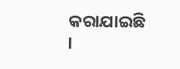କରାଯାଇଛି ।